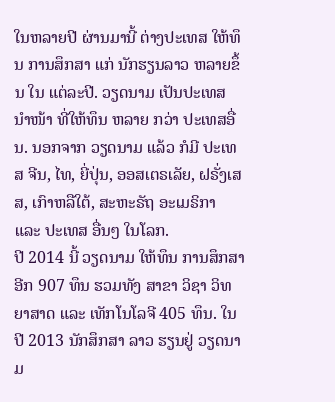ໃນຫລາຍປີ ຜ່ານມານີ້ ຕ່າງປະເທສ ໃຫ້ທຶນ ການສຶກສາ ແກ່ ນັກຮຽນລາວ ຫລາຍຂຶ້ນ ໃນ ແຕ່ລະປີ. ວຽດນາມ ເປັນປະເທສ ນໍາໜ້າ ທີ່ໃຫ້ທຶນ ຫລາຍ ກວ່າ ປະເທສອື່ນ. ນອກຈາກ ວຽດນາມ ແລ້ວ ກໍມີ ປະເທສ ຈີນ, ໄທ, ຍີ່ປຸ່ນ, ອອສເຕຣເລັຍ, ຝຣັ່ງເສສ, ເກົາຫລືໃຕ້, ສະຫະຣັຖ ອະເມຣິກາ ແລະ ປະເທສ ອື່ນໆ ໃນໂລກ.
ປີ 2014 ນີ້ ວຽດນາມ ໃຫ້ທຶນ ການສຶກສາ ອີກ 907 ທຶນ ຮວມທັງ ສາຂາ ວິຊາ ວິທຍາສາດ ແລະ ເທັກໂນໂລຈີ 405 ທຶນ. ໃນປີ 2013 ນັກສຶກສາ ລາວ ຮຽນຢູ່ ວຽດນາມ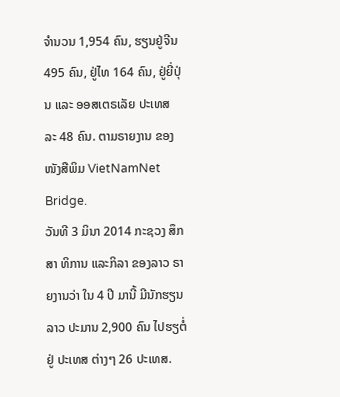ຈໍານວນ 1,954 ຄົນ, ຮຽນຢູ່ຈີນ 495 ຄົນ, ຢູ່ໄທ 164 ຄົນ, ຢູ່ຍີ່ປຸ່ນ ແລະ ອອສເຕຣເລັຍ ປະເທສ ລະ 48 ຄົນ. ຕາມຣາຍງານ ຂອງ ໜັງສືພິມ VietNamNet Bridge.
ວັນທີ 3 ມິນາ 2014 ກະຊວງ ສຶກສາ ທິການ ແລະກິລາ ຂອງລາວ ຣາຍງານວ່າ ໃນ 4 ປີ ມານີ້ ມີນັກຮຽນ ລາວ ປະມານ 2,900 ຄົນ ໄປຮຽຕໍ່ ຢູ່ ປະເທສ ຕ່າງໆ 26 ປະເທສ.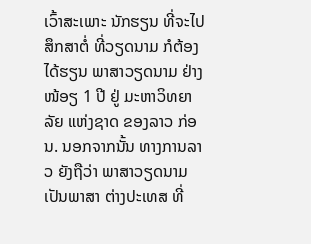ເວົ້າສະເພາະ ນັກຮຽນ ທີ່ຈະໄປ ສຶກສາຕໍ່ ທີ່ວຽດນາມ ກໍຕ້ອງ ໄດ້ຮຽນ ພາສາວຽດນາມ ຢ່າງໜ້ອຽ 1 ປີ ຢູ່ ມະຫາວິທຍາລັຍ ແຫ່ງຊາດ ຂອງລາວ ກ່ອນ. ນອກຈາກນັ້ນ ທາງການລາວ ຍັງຖືວ່າ ພາສາວຽດນາມ ເປັນພາສາ ຕ່າງປະເທສ ທີ່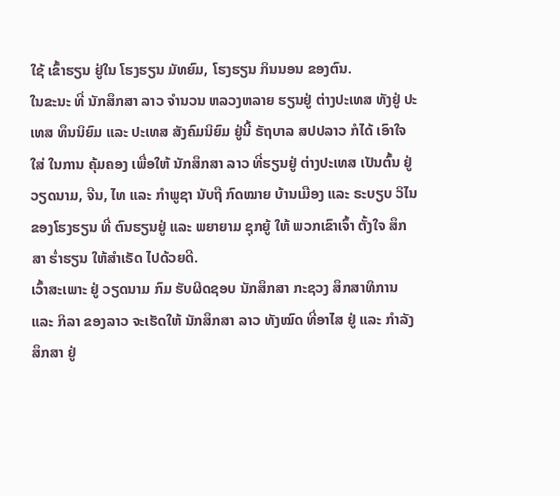ໃຊ້ ເຂົ້າຮຽນ ຢູ່ໃນ ໂຮງຮຽນ ມັທຍົມ, ໂຮງຮຽນ ກິນນອນ ຂອງຕົນ.
ໃນຂະນະ ທີ່ ນັກສຶກສາ ລາວ ຈໍານວນ ຫລວງຫລາຍ ຮຽນຢູ່ ຕ່າງປະເທສ ທັງຢູ່ ປະເທສ ທຶນນິຍົມ ແລະ ປະເທສ ສັງຄົມນິຍົມ ຢູ່ນີ້ ຣັຖບາລ ສປປລາວ ກໍໄດ້ ເອົາໃຈໃສ່ ໃນການ ຄຸ້ມຄອງ ເພື່ອໃຫ້ ນັກສຶກສາ ລາວ ທີ່ຮຽນຢູ່ ຕ່າງປະເທສ ເປັນຕົ້ນ ຢູ່ວຽດນາມ, ຈີນ, ໄທ ແລະ ກໍາພູຊາ ນັບຖື ກົດໝາຍ ບ້ານເມືອງ ແລະ ຣະບຽບ ວິໄນ ຂອງໂຮງຮຽນ ທີ່ ຕົນຮຽນຢູ່ ແລະ ພຍາຍາມ ຊຸກຍູ້ ໃຫ້ ພວກເຂົາເຈົ້າ ຕັ້ງໃຈ ສຶກສາ ຮໍ່າຮຽນ ໃຫ້ສໍາເຣັດ ໄປດ້ວຍດີ.
ເວົ້າສະເພາະ ຢູ່ ວຽດນາມ ກົມ ຮັບຜິດຊອບ ນັກສຶກສາ ກະຊວງ ສຶກສາທິການ ແລະ ກິລາ ຂອງລາວ ຈະເຮັດໃຫ້ ນັກສຶກສາ ລາວ ທັງໝົດ ທີ່ອາໄສ ຢູ່ ແລະ ກໍາລັງ ສຶກສາ ຢູ່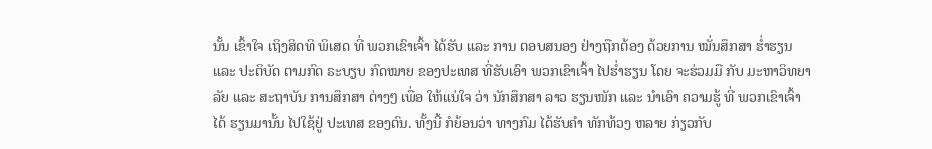ນັ້ນ ເຂົ້າໃຈ ເຖິງສິດທິ ພິເສດ ທີ່ ພວກເຂົາເຈົ້າ ໄດ້ຮັບ ແລະ ການ ຕອບສນອງ ຢ່າງຖືກຕ້ອງ ດ້ວຍການ ໝັ່ນສຶກສາ ຮໍ່າຮຽນ ແລະ ປະຕິບັດ ຕາມກົດ ຣະບຽບ ກົດໝາຍ ຂອງປະເທສ ທີ່ຮັບເອົາ ພວກເຂົາເຈົ້າ ໄປຮໍ່າຮຽນ ໂດຍ ຈະຮ່ວມມື ກັບ ມະຫາວິທຍາລັຍ ແລະ ສະຖາບັນ ການສຶກສາ ຕ່າງໆ ເພື່ອ ໃຫ້ແນ່ໃຈ ວ່າ ນັກສຶກສາ ລາວ ຮຽນໜັກ ແລະ ນໍາເອົາ ຄວາມຮູ້ ທີ່ ພວກເຂົາເຈົ້າ ໄດ້ ຮຽນມານັ້ນ ໄປໃຊ້ຢູ່ ປະເທສ ຂອງຕົນ. ທັ້ງນີ້ ກໍຍ້ອນວ່າ ທາງກົມ ໄດ້ຮັບຄໍາ ທັກທ້ວງ ຫລາຍ ກ່ຽວກັບ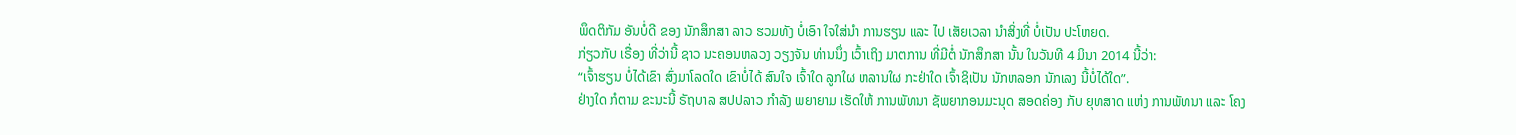ພຶດຕິກັມ ອັນບໍ່ດີ ຂອງ ນັກສຶກສາ ລາວ ຮວມທັງ ບໍ່ເອົາ ໃຈໃສ່ນໍາ ການຮຽນ ແລະ ໄປ ເສັຍເວລາ ນໍາສິ່ງທີ່ ບໍ່ເປັນ ປະໂຫຍດ.
ກ່ຽວກັບ ເຣື່ອງ ທີ່ວ່ານີ້ ຊາວ ນະຄອນຫລວງ ວຽງຈັນ ທ່ານນຶ່ງ ເວົ້າເຖິງ ມາຕການ ທີ່ມີຕໍ່ ນັກສຶກສາ ນັ້ນ ໃນວັນທີ 4 ມິນາ 2014 ນີ້ວ່າ:
“ເຈົ້າຮຽນ ບໍ່ໄດ້ເຂົາ ສົ່ງມາໂລດໃດ ເຂົາບໍ່ໄດ້ ສົນໃຈ ເຈົ້າໃດ ລູກໃຜ ຫລານໃຜ ກະຢ່າໃດ ເຈົ້າຊິເປັນ ນັກຫລອກ ນັກເລງ ນີ້ບໍ່ໄດ້ໃດ”.
ຢ່າງໃດ ກໍຕາມ ຂະນະນີ້ ຣັຖບາລ ສປປລາວ ກໍາລັງ ພຍາຍາມ ເຮັດໃຫ້ ການພັທນາ ຊັພຍາກອນມະນຸດ ສອດຄ່ອງ ກັບ ຍຸທສາດ ແຫ່ງ ການພັທນາ ແລະ ໂຄງ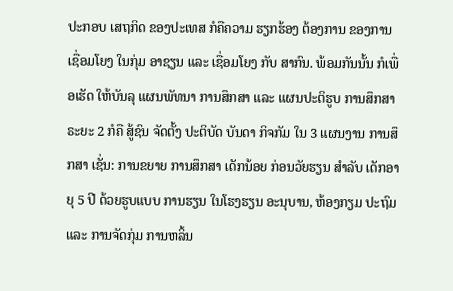ປະກອບ ເສຖກິດ ຂອງປະເທສ ກໍຄືຄວາມ ຮຽກຮ້ອງ ຕ້ອງການ ຂອງການ ເຊື່ອມໂຍງ ໃນກຸ່ມ ອາຊຽນ ແລະ ເຊື່ອມໂຍງ ກັບ ສາກົນ. ພ້ອມກັນນັ້ນ ກໍເພື່ອເຮັດ ໃຫ້ບັນລຸ ແຜນພັທນາ ການສຶກສາ ແລະ ແຜນປະຕິຮູບ ການສຶກສາ ຣະຍະ 2 ກໍຄື ສູ້ຊົນ ຈັດຕັ້ງ ປະຕິບັດ ບັນດາ ກິຈກັມ ໃນ 3 ແຜນງານ ການສຶກສາ ເຊັ່ນ: ການຂຍາຍ ການສຶກສາ ເດັກນ້ອຍ ກ່ອນວັຍຮຽນ ສໍາລັບ ເດັກອາຍຸ 5 ປີ ດ້ວຍຮູບແບບ ການຮຽນ ໃນໂຮງຮຽນ ອະນຸບານ, ຫ້ອງກຽມ ປະຖົມ ແລະ ການຈັດກຸ່ມ ການຫລິ້ນ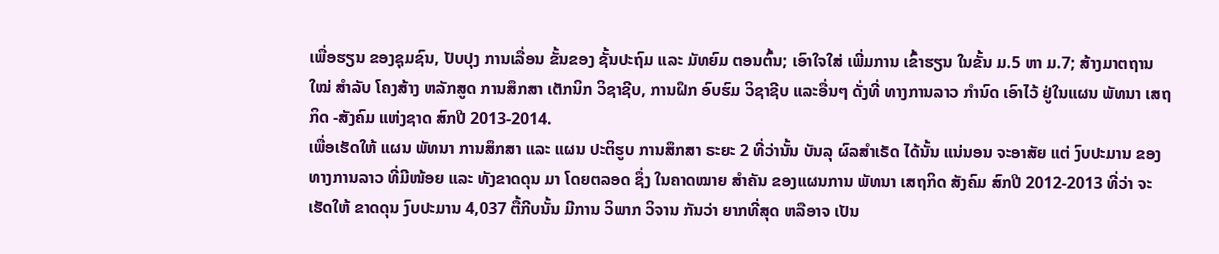ເພື່ອຮຽນ ຂອງຊຸມຊົນ, ປັບປຸງ ການເລື່ອນ ຂັ້ນຂອງ ຊັ້ນປະຖົມ ແລະ ມັທຍົມ ຕອນຕົ້ນ; ເອົາໃຈໃສ່ ເພີ່ມການ ເຂົ້າຮຽນ ໃນຂັ້ນ ມ.5 ຫາ ມ.7; ສ້າງມາຕຖານ ໃໝ່ ສໍາລັບ ໂຄງສ້າງ ຫລັກສູດ ການສຶກສາ ເຕັກນິກ ວິຊາຊີບ, ການຝຶກ ອົບຮົມ ວິຊາຊີບ ແລະອື່ນໆ ດັ່ງທີ່ ທາງການລາວ ກໍານົດ ເອົາໄວ້ ຢູ່ໃນແຜນ ພັທນາ ເສຖກິດ -ສັງຄົມ ແຫ່ງຊາດ ສົກປີ 2013-2014.
ເພື່ອເຮັດໃຫ້ ແຜນ ພັທນາ ການສຶກສາ ແລະ ແຜນ ປະຕິຮູບ ການສຶກສາ ຣະຍະ 2 ທີ່ວ່ານັ້ນ ບັນລຸ ຜົລສໍາເຣັດ ໄດ້ນັ້ນ ແນ່ນອນ ຈະອາສັຍ ແຕ່ ງົບປະມານ ຂອງ ທາງການລາວ ທີ່ມີໜ້ອຍ ແລະ ທັງຂາດດຸນ ມາ ໂດຍຕລອດ ຊຶ່ງ ໃນຄາດໝາຍ ສໍາຄັນ ຂອງແຜນການ ພັທນາ ເສຖກິດ ສັງຄົມ ສົກປີ 2012-2013 ທີ່ວ່າ ຈະເຮັດໃຫ້ ຂາດດຸນ ງົບປະມານ 4,037 ຕື້ກີບນັ້ນ ມີການ ວິພາກ ວິຈານ ກັນວ່າ ຍາກທີ່ສຸດ ຫລືອາຈ ເປັນ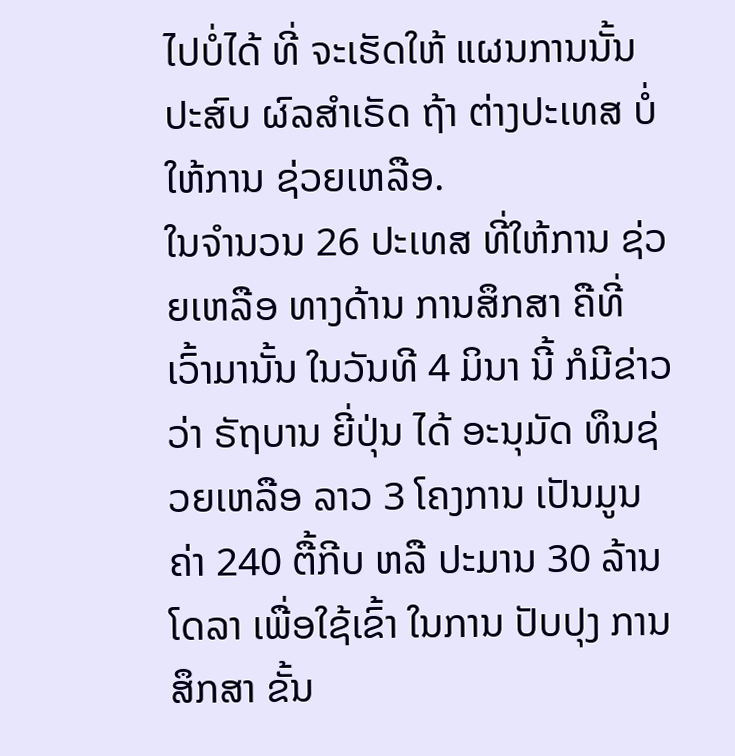ໄປບໍ່ໄດ້ ທີ່ ຈະເຮັດໃຫ້ ແຜນການນັ້ນ ປະສົບ ຜົລສໍາເຣັດ ຖ້າ ຕ່າງປະເທສ ບໍ່ໃຫ້ການ ຊ່ວຍເຫລືອ.
ໃນຈໍານວນ 26 ປະເທສ ທີ່ໃຫ້ການ ຊ່ວຍເຫລືອ ທາງດ້ານ ການສຶກສາ ຄືທີ່ ເວົ້າມານັ້ນ ໃນວັນທີ 4 ມິນາ ນີ້ ກໍມີຂ່າວວ່າ ຣັຖບານ ຍີ່ປຸ່ນ ໄດ້ ອະນຸມັດ ທຶນຊ່ວຍເຫລືອ ລາວ 3 ໂຄງການ ເປັນມູນຄ່າ 240 ຕື້ກີບ ຫລື ປະມານ 30 ລ້ານໂດລາ ເພື່ອໃຊ້ເຂົ້າ ໃນການ ປັບປຸງ ການສຶກສາ ຂັ້ນ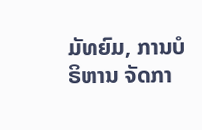ມັທຍົມ, ການບໍຣິຫານ ຈັດກາ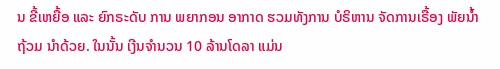ນ ຂີ້ເຫຍື້ອ ແລະ ຍົກຣະດັບ ການ ພຍາກອນ ອາກາດ ຮວມທັງການ ບໍຣິຫານ ຈັດການເຣື້ອງ ພັຍນໍ້າ ຖ້ວມ ນໍາດ້ວຍ. ໃນນັ້ນ ເງີນຈຳນວນ 10 ລ້ານໂດລາ ແມ່ນ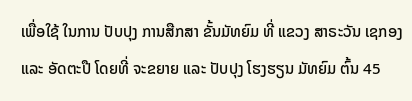ເພື່ອໃຊ້ ໃນການ ປັບປຸງ ການສືກສາ ຂັ້ນມັທຍົມ ທີ່ ແຂວງ ສາຣະວັນ ເຊກອງ ແລະ ອັດຕະປື ໂດຍທີ່ ຈະຂຍາຍ ແລະ ປັບປຸງ ໂຮງຮຽນ ມັທຍົມ ຕົ້ນ 45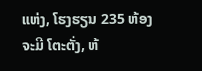ແຫ່ງ, ໂຮງຮຽນ 235 ຫ້ອງ ຈະມີ ໂຕະຕັ່ງ, ຫ້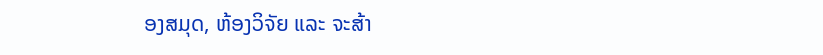ອງສມຸດ, ຫ້ອງວິຈັຍ ແລະ ຈະສ້າ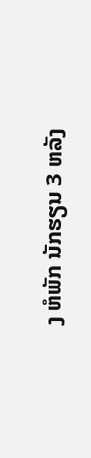ງ ຫໍພັກ ນັກຮຽນ 3 ຫລັງ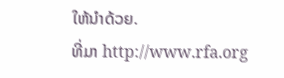ໃຫ້ນໍາດ້ວຍ.
ທີ່ມາ http://www.rfa.org